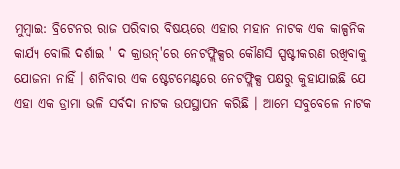ମୁମ୍ବାଇ: ବ୍ରିଟେନର ରାଜ ପରିବାର ବିଷୟରେ ଏହାର ମହାନ ନାଟକ ଏକ କାଳ୍ପନିକ କାର୍ଯ୍ୟ ବୋଲି ଦର୍ଶାଇ ' ଦ କ୍ରାଉନ୍'ରେ ନେଟଫ୍ଲିକ୍ସର କୌଣସି ସ୍ପଷ୍ଟୀକରଣ ରଖିବାକୁ ଯୋଜନା ନାହିଁ । ଶନିବାର ଏକ ଷ୍ଟେଟମେଣ୍ଟରେ ନେଟଫ୍ଲିକ୍ସ ପକ୍ଷରୁ କୁହାଯାଇଛି ଯେ ଏହା ଏକ ଡ୍ରାମା ଭଳି ସର୍ବଦା ନାଟକ ଉପସ୍ଥାପନ କରିଛି । ଆମେ ସବୁବେଳେ ନାଟକ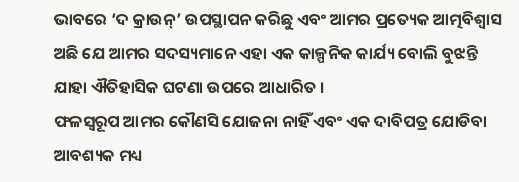ଭାବରେ ‘ଦ କ୍ରାଉନ୍’ ଉପସ୍ଥାପନ କରିଛୁ ଏବଂ ଆମର ପ୍ରତ୍ୟେକ ଆତ୍ମବିଶ୍ବାସ ଅଛି ଯେ ଆମର ସଦସ୍ୟମାନେ ଏହା ଏକ କାଳ୍ପନିକ କାର୍ଯ୍ୟ ବୋଲି ବୁଝନ୍ତି ଯାହା ଐତିହାସିକ ଘଟଣା ଉପରେ ଆଧାରିତ ।
ଫଳସ୍ବରୂପ ଆମର କୌଣସି ଯୋଜନା ନାହିଁ ଏବଂ ଏକ ଦାବିପତ୍ର ଯୋଡିବା ଆବଶ୍ୟକ ମଧ୍ୟ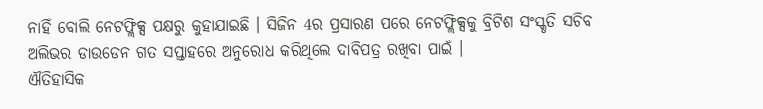ନାହିଁ ବୋଲି ନେଟଫ୍ଲିକ୍ସ ପକ୍ଷରୁ କୁହାଯାଇଛି । ସିଜିନ 4ର ପ୍ରସାରଣ ପରେ ନେଟଫ୍ଲିକ୍ସକୁ ବ୍ରିଟିଶ ସଂସ୍କୃତି ସଚିବ ଅଲିଭର ଡାଉଡେନ ଗତ ସପ୍ତାହରେ ଅନୁରୋଧ କରିଥିଲେ ଦାବିପତ୍ର ରଖିବା ପାଇଁ ।
ଐତିହାସିକ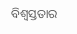ବିଶ୍ବସ୍ତତାର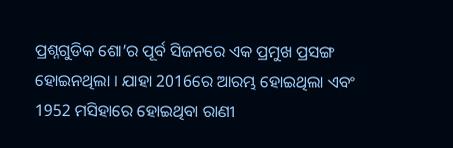ପ୍ରଶ୍ନଗୁଡିକ ଶୋ’ର ପୂର୍ବ ସିଜନରେ ଏକ ପ୍ରମୁଖ ପ୍ରସଙ୍ଗ ହୋଇନଥିଲା । ଯାହା 2016ରେ ଆରମ୍ଭ ହୋଇଥିଲା ଏବଂ 1952 ମସିହାରେ ହୋଇଥିବା ରାଣୀ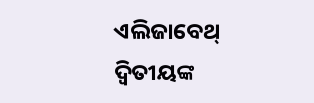ଏଲିଜାବେଥ୍ ଦ୍ବିତୀୟଙ୍କ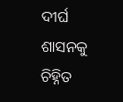ଦୀର୍ଘ ଶାସନକୁ ଚିହ୍ନିତ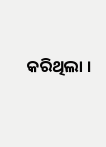କରିଥିଲା ।